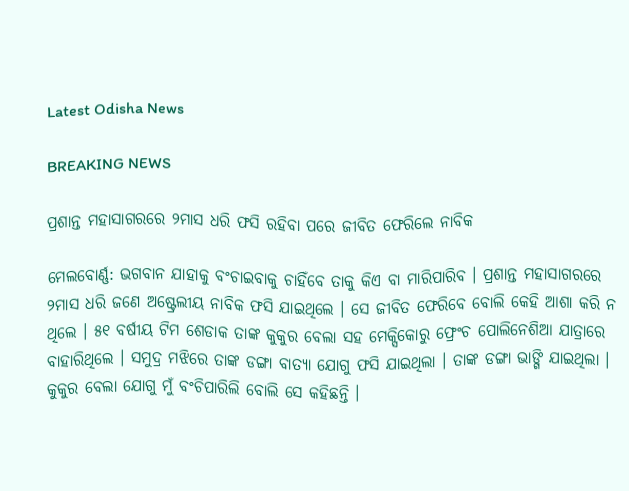Latest Odisha News

BREAKING NEWS

ପ୍ରଶାନ୍ତ ମହାସାଗରରେ ୨ମାସ ଧରି ଫସି ରହିବା ପରେ ଜୀବିତ ଫେରିଲେ ନାବିକ

ମେଲବୋର୍ଣ୍ଣ: ଭଗବାନ ଯାହାକୁ ବଂଚାଇବାକୁ ଚାହିଁବେ ତାକୁ କିଏ ବା ମାରିପାରିବ । ପ୍ରଶାନ୍ତ ମହାସାଗରରେ ୨ମାସ ଧରି ଜଣେ ଅଷ୍ଟ୍ରେଲୀୟ ନାବିକ ଫସି ଯାଇଥିଲେ । ସେ ଜୀବିତ ଫେରିବେ ବୋଲି କେହି ଆଶା କରି ନ ଥିଲେ । ୫୧ ବର୍ଷୀୟ ଟିମ ଶେଡାକ ତାଙ୍କ କୁକୁର ବେଲା ସହ ମେକ୍ସିକୋରୁ ଫ୍ରେଂଚ ପୋଲିନେଶିଆ ଯାତ୍ରାରେ ବାହାରିଥିଲେ । ସମୁଦ୍ର ମଝିରେ ତାଙ୍କ ଡଙ୍ଗା ବାତ୍ୟା ଯୋଗୁ ଫସି ଯାଇଥିଲା । ତାଙ୍କ ଡଙ୍ଗା ଭାଙ୍ଗି ଯାଇଥିଲା । କୁକୁର ବେଲା ଯୋଗୁ ମୁଁ ବଂଚିପାରିଲି ବୋଲି ସେ କହିଛନ୍ତି ।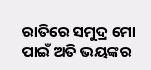ରାତିରେ ସମୁଦ୍ର ମୋ ପାଇଁ ଅତି ଭୟଙ୍କର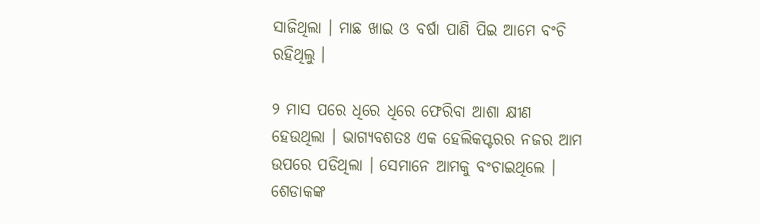ସାଜିଥିଲା । ମାଛ ଖାଇ ଓ ବର୍ଷା ପାଣି ପିଇ ଆମେ ବଂଚି ରହିଥିଲୁ ।

୨ ମାସ ପରେ ଧିରେ ଧିରେ ଫେରିବା ଆଶା କ୍ଷୀଣ ହେଉଥିଲା । ଭାଗ୍ୟବଶତଃ ଏକ ହେଲିକପ୍ଟରର ନଜର ଆମ ଉପରେ ପଡିଥିଲା । ସେମାନେ ଆମକୁ ବଂଚାଇଥିଲେ । ଶେଡାକଙ୍କ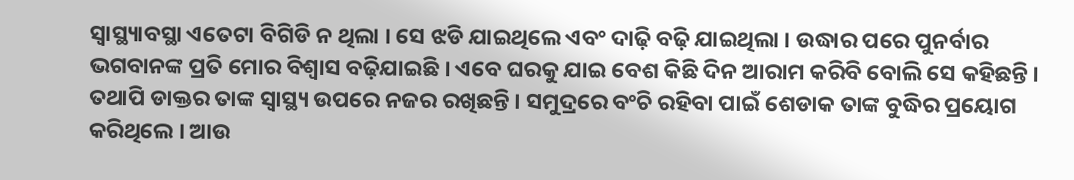ସ୍ୱାସ୍ଥ୍ୟାବସ୍ଥା ଏତେଟା ବିଗିଡି ନ ଥିଲା । ସେ ଝଡି ଯାଇଥିଲେ ଏବଂ ଦାଢ଼ି ବଢ଼ି ଯାଇଥିଲା । ଉଦ୍ଧାର ପରେ ପୁନର୍ବାର ଭଗବାନଙ୍କ ପ୍ରତି ମୋର ବିଶ୍ୱାସ ବଢ଼ିଯାଇଛି । ଏବେ ଘରକୁ ଯାଇ ବେଶ କିଛି ଦିନ ଆରାମ କରିବି ବୋଲି ସେ କହିଛନ୍ତି । ତଥାପି ଡାକ୍ତର ତାଙ୍କ ସ୍ୱାସ୍ଥ୍ୟ ଉପରେ ନଜର ରଖିଛନ୍ତି । ସମୁଦ୍ରରେ ବଂଚି ରହିବା ପାଇଁ ଶେଡାକ ତାଙ୍କ ବୁଦ୍ଧିର ପ୍ରୟୋଗ କରିଥିଲେ । ଆଉ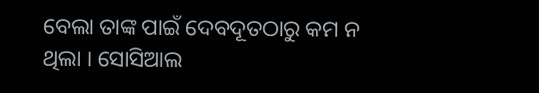ବେଲା ତାଙ୍କ ପାଇଁ ଦେବଦୂତଠାରୁ କମ ନ ଥିଲା । ସୋସିଆଲ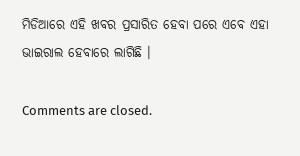ମିଡିଆରେ ଏହି ଖବର ପ୍ରସାରିତ ହେବା ପରେ ଏବେ ଏହା ଭାଇରାଲ ହେବାରେ ଲାଗିଛି ।

Comments are closed.